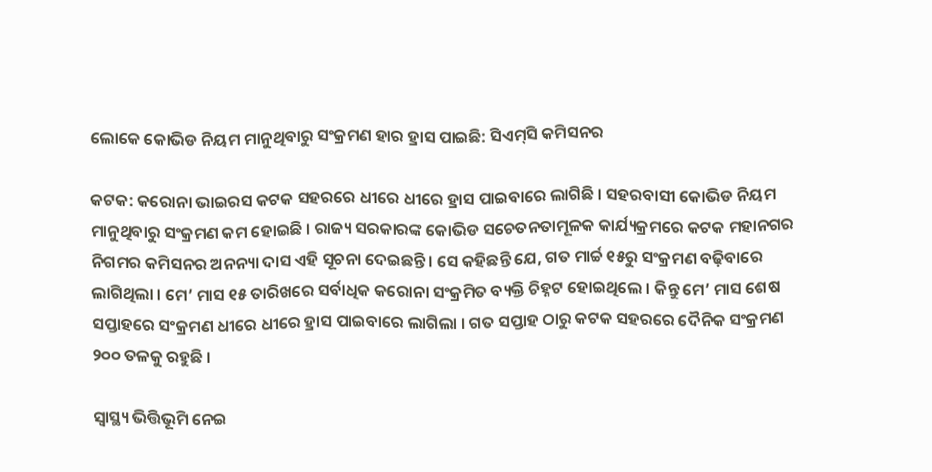ଲୋକେ କୋଭିଡ ନିୟମ ମାନୁଥିବାରୁ ସଂକ୍ରମଣ ହାର ହ୍ରାସ ପାଇଛି: ସିଏମ୍‌ସି କମିସନର

କଟକ: କରୋନା ଭାଇରସ କଟକ ସହରରେ ଧୀରେ ଧୀରେ ହ୍ରାସ ପାଇବାରେ ଲାଗିଛି । ସହରବାସୀ କୋଭିଡ ନିୟମ ମାନୁଥିବାରୁ ସଂକ୍ରମଣ କମ ହୋଇଛି । ରାଜ୍ୟ ସରକାରଙ୍କ କୋଭିଡ ସଚେତନତାମୂଳକ କାର୍ଯ୍ୟକ୍ରମରେ କଟକ ମହାନଗର ନିଗମର କମିସନର ଅନନ୍ୟା ଦାସ ଏହି ସୂଚନା ଦେଇଛନ୍ତି । ସେ କହିଛନ୍ତି ଯେ, ଗତ ମାର୍ଚ୍ଚ ୧୫ରୁ ସଂକ୍ରମଣ ବଢ଼ିବାରେ ଲାଗିଥିଲା । ମେ’ ମାସ ୧୫ ତାରିଖରେ ସର୍ବାଧିକ କରୋନା ସଂକ୍ରମିତ ବ୍ୟକ୍ତି ଚିହ୍ନଟ ହୋଇଥିଲେ । କିନ୍ତୁ ମେ’ ମାସ ଶେଷ ସପ୍ତାହରେ ସଂକ୍ରମଣ ଧୀରେ ଧୀରେ ହ୍ରାସ ପାଇବାରେ ଲାଗିଲା । ଗତ ସପ୍ତାହ ଠାରୁ କଟକ ସହରରେ ଦୈନିକ ସଂକ୍ରମଣ ୨୦୦ ତଳକୁ ରହୁଛି ।

ସ୍ୱାସ୍ଥ୍ୟ ଭିତ୍ତିଭୂମି ନେଇ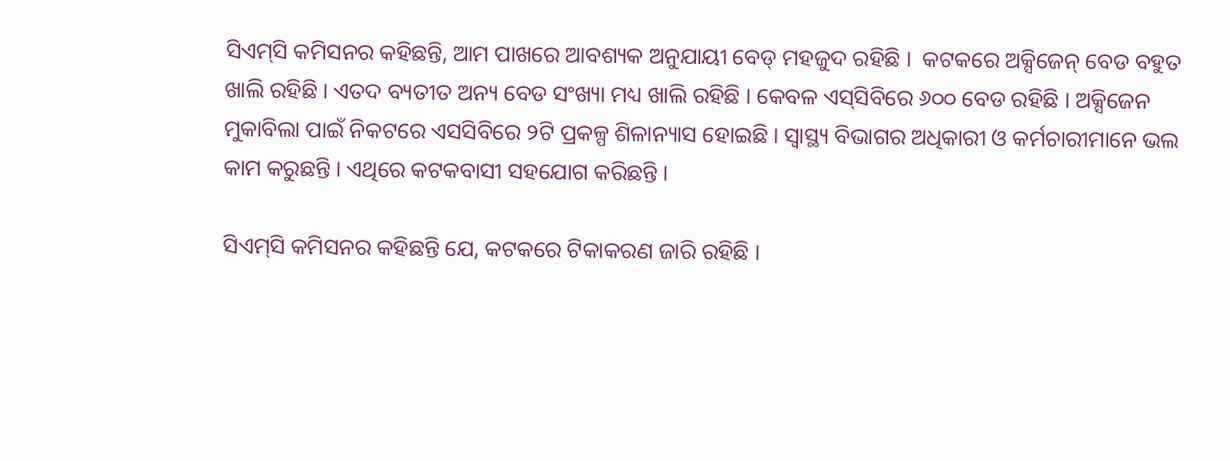ସିଏମ୍‌ସି କମିସନର କହିଛନ୍ତି, ଆମ ପାଖରେ ଆବଶ୍ୟକ ଅନୁଯାୟୀ ବେଡ୍ ମହଜୁଦ ରହିଛି ।  କଟକରେ ଅକ୍ସିଜେନ୍ ବେଡ ବହୁତ ଖାଲି ରହିଛି । ଏତଦ ବ୍ୟତୀତ ଅନ୍ୟ ବେଡ ସଂଖ୍ୟା ମଧ୍ୟ ଖାଲି ରହିଛି । କେବଳ ଏସ୍‌ସିବିରେ ୬୦୦ ବେଡ ରହିଛି । ଅକ୍ସିଜେନ ମୁକାବିଲା ପାଇଁ ନିକଟରେ ଏସସିବିରେ ୨ଟି ପ୍ରକଳ୍ପ ଶିଳାନ୍ୟାସ ହୋଇଛି । ସ୍ୱାସ୍ଥ୍ୟ ବିଭାଗର ଅଧିକାରୀ ଓ କର୍ମଚାରୀମାନେ ଭଲ କାମ କରୁଛନ୍ତି । ଏଥିରେ କଟକବାସୀ ସହଯୋଗ କରିଛନ୍ତି ।

ସିଏମ୍‌ସି କମିସନର କହିଛନ୍ତି ଯେ, କଟକରେ ଟିକାକରଣ ଜାରି ରହିଛି ।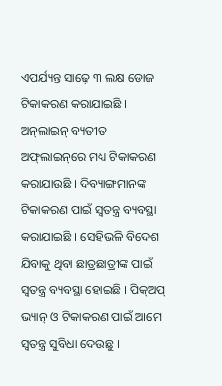ଏପର୍ଯ୍ୟନ୍ତ ସାଢ଼େ ୩ ଲକ୍ଷ ଡୋଜ ଟିକାକରଣ କରାଯାଇଛି । ଅନ୍‌ଲାଇନ୍ ବ୍ୟତୀତ ଅଫ୍‌ଲାଇନ୍‌ରେ ମଧ୍ୟ ଟିକାକରଣ କରାଯାଉଛି । ଦିବ୍ୟାଙ୍ଗମାନଙ୍କ ଟିକାକରଣ ପାଇଁ ସ୍ୱତନ୍ତ୍ର ବ୍ୟବସ୍ଥା କରାଯାଇଛି । ସେହିଭଳି ବିଦେଶ ଯିବାକୁ ଥିବା ଛାତ୍ରଛାତ୍ରୀଙ୍କ ପାଇଁ ସ୍ୱତନ୍ତ୍ର ବ୍ୟବସ୍ଥା ହୋଇଛି । ପିକ୍‌ଅପ୍ ଭ୍ୟାନ୍ ଓ ଟିକାକରଣ ପାଇଁ ଆମେ ସ୍ୱତନ୍ତ୍ର ସୁବିଧା ଦେଉଛୁ ।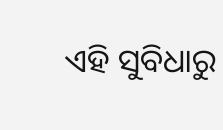ଏହି ସୁବିଧାରୁ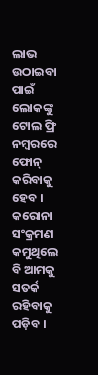ଲାଭ ଉଠାଇବା ପାଇଁ ଲୋକଙ୍କୁ ଟୋଲ ଫ୍ରି ନମ୍ବରରେ ଫୋନ୍ କରିବାକୁ ହେବ । କରୋନା ସଂକ୍ରମଣ କମୁଥିଲେ ବି ଆମକୁ ସତର୍କ ରହିବାକୁ ପଡ଼ିବ ।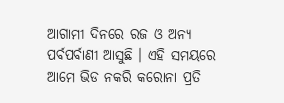ଆଗାମୀ ଦିନରେ ରଜ ଓ ଅନ୍ୟ ପର୍ବପର୍ବାଣୀ ଆସୁଛି । ଏହି ସମୟରେ ଆମେ ଭିଡ ନକରି କରୋନା ପ୍ରତି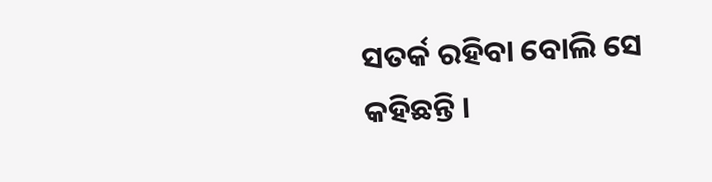ସତର୍କ ରହିବା ବୋଲି ସେ କହିଛନ୍ତି ।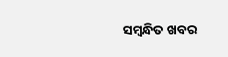ସମ୍ବନ୍ଧିତ ଖବର